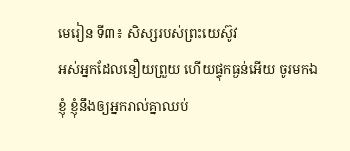មេរៀន ទី៣៖ សិស្សរបស់ព្រះយេស៊ូវ
អស់អ្នកដែលនឿយព្រួយ ហើយផ្ទុកធ្ងន់អើយ ចូរមកឯខ្ញុំ ខ្ញុំនឹងឲ្យអ្នករាល់គ្នាឈប់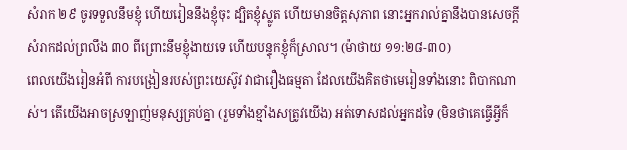សំរាក ២៩ ចូរទទួលនឹមខ្ញុំ ហើយរៀននឹងខ្ញុំចុះ ដ្បិតខ្ញុំស្លូត ហើយមានចិត្តសុភាព នោះអ្នករាល់គ្នានឹងបានសេចក្តីសំរាកដល់ព្រលឹង ៣០ ពីព្រោះនឹមខ្ញុំងាយទេ ហើយបន្ទុកខ្ញុំក៏ស្រាល។ (ម៉ាថាយ ១១:២៨-៣០)
ពេលយើងរៀនអំពី ការបង្រៀនរបស់ព្រះយេស៊ូវ វាជារឿងធម្មតា ដែលយើងគិតថាមេរៀនទាំងនោះ ពិបាកណាស់។ តើយើងអាចស្រឡាញ់មនុស្សគ្រប់គ្នា (រួមទាំងខ្មាំងសត្រូវយើង) អត់ទោសដល់អ្នកដទៃ (មិនថាគេធ្វើអ្វីក៏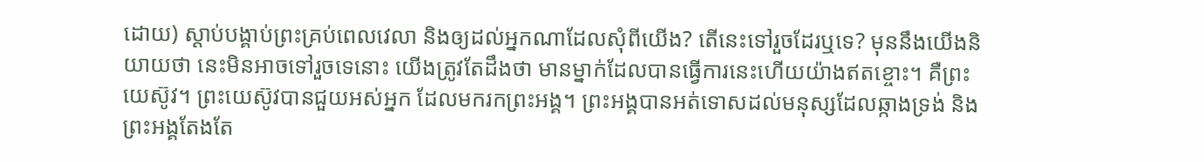ដោយ) ស្ដាប់បង្គាប់ព្រះគ្រប់ពេលវេលា និងឲ្យដល់អ្នកណាដែលសុំពីយើង? តើនេះទៅរួចដែរឬទេ? មុននឹងយើងនិយាយថា នេះមិនអាចទៅរួចទេនោះ យើងត្រូវតែដឹងថា មានម្នាក់ដែលបានធ្វើការនេះហើយយ៉ាងឥតខ្ចោះ។ គឺព្រះយេស៊ូវ។ ព្រះយេស៊ូវបានជួយអស់អ្នក ដែលមករកព្រះអង្គ។ ព្រះអង្គបានអត់ទោសដល់មនុស្សដែលឆ្កាងទ្រង់ និងព្រះអង្គតែងតែ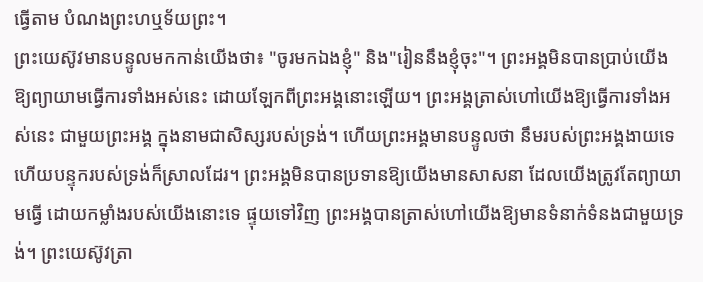ធ្វើតាម បំណងព្រះហឬទ័យព្រះ។
ព្រះយេស៊ូវមានបន្ទូលមកកាន់យើងថា៖ "ចូរមកឯងខ្ញុំ" និង"រៀននឹងខ្ញុំចុះ"។ ព្រះអង្គមិនបានប្រាប់យើងឱ្យព្យាយាមធ្វើការទាំងអស់នេះ ដោយឡែកពីព្រះអង្គនោះឡើយ។ ព្រះអង្គត្រាស់ហៅយើងឱ្យធ្វើការទាំងអស់នេះ ជាមួយព្រះអង្គ ក្នុងនាមជាសិស្សរបស់ទ្រង់។ ហើយព្រះអង្គមានបន្ទូលថា នឹមរបស់ព្រះអង្គងាយទេ ហើយបន្ទុករបស់ទ្រង់ក៏ស្រាលដែរ។ ព្រះអង្គមិនបានប្រទានឱ្យយើងមានសាសនា ដែលយើងត្រូវតែព្យាយាមធ្វើ ដោយកម្លាំងរបស់យើងនោះទេ ផ្ទុយទៅវិញ ព្រះអង្គបានត្រាស់ហៅយើងឱ្យមានទំនាក់ទំនងជាមួយទ្រង់។ ព្រះយេស៊ូវត្រា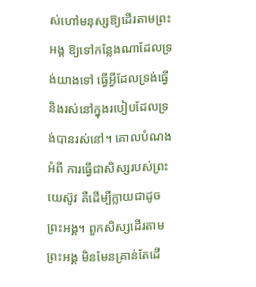ស់ហៅមនុស្សឱ្យដើរតាមព្រះអង្គ ឱ្យទៅកន្លែងណាដែលទ្រង់យាងទៅ ធ្វើអ្វីដែលទ្រង់ធ្វើ និងរស់នៅក្នុងរបៀបដែលទ្រង់បានរស់នៅ។ គោលបំណងអំពី ការធ្វើជាសិស្សរបស់ព្រះយេស៊ូវ គឺដើម្បីក្លាយជាដូចព្រះអង្គ។ ពួកសិស្សដើរតាមព្រះអង្គ មិនមែនគ្រាន់តែដើ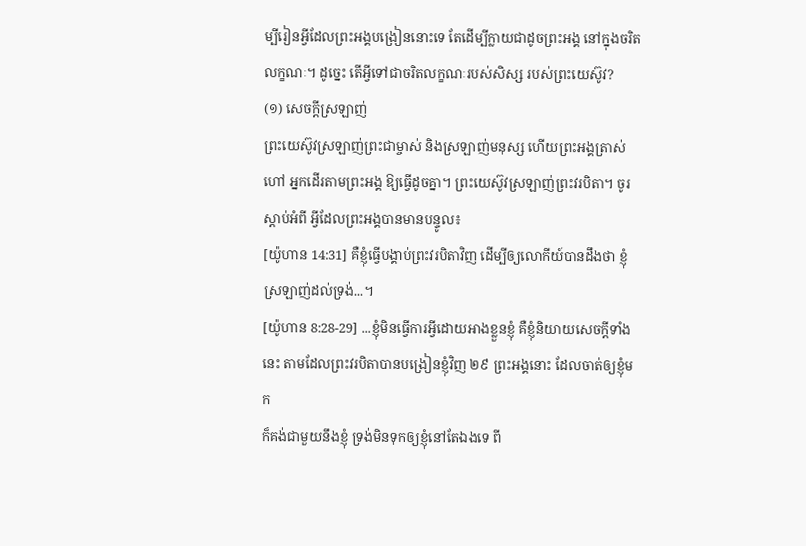ម្បីរៀនអ្វីដែលព្រះអង្គបង្រៀននោះទេ តែដើម្បីក្លាយជាដូចព្រះអង្គ នៅក្នុងចរិតលក្ខណៈ។ ដូច្នេះ តើអ្វីទៅជាចរិតលក្ខណៈរបស់សិស្ស របស់ព្រះយេស៊ូវ?
(១) សេចក្ដីស្រឡាញ់
ព្រះយេស៊ូវស្រឡាញ់ព្រះជាម្ចាស់ និងស្រឡាញ់មនុស្ស ហើយព្រះអង្គត្រាស់ហៅ អ្នកដើរតាមព្រះអង្គ ឱ្យធ្វើដូចគ្នា។ ព្រះយេស៊ូវស្រឡាញ់ព្រះវរបិតា។ ចូរស្ដាប់អំពី អ្វីដែលព្រះអង្គបានមានបន្ទូល៖
[យ៉ូហាន 14:31] គឺខ្ញុំធ្វើបង្គាប់ព្រះវរបិតាវិញ ដើម្បីឲ្យលោកីយ៍បានដឹងថា ខ្ញុំស្រឡាញ់ដល់ទ្រង់...។
[យ៉ូហាន 8:28-29] ...ខ្ញុំមិនធ្វើការអ្វីដោយអាងខ្លួនខ្ញុំ គឺខ្ញុំនិយាយសេចក្តីទាំងនេះ តាមដែលព្រះវរបិតាបានបង្រៀនខ្ញុំវិញ ២៩ ព្រះអង្គនោះ ដែលចាត់ឲ្យខ្ញុំមក
ក៏គង់ជាមួយនឹងខ្ញុំ ទ្រង់មិនទុកឲ្យខ្ញុំនៅតែឯងទេ ពី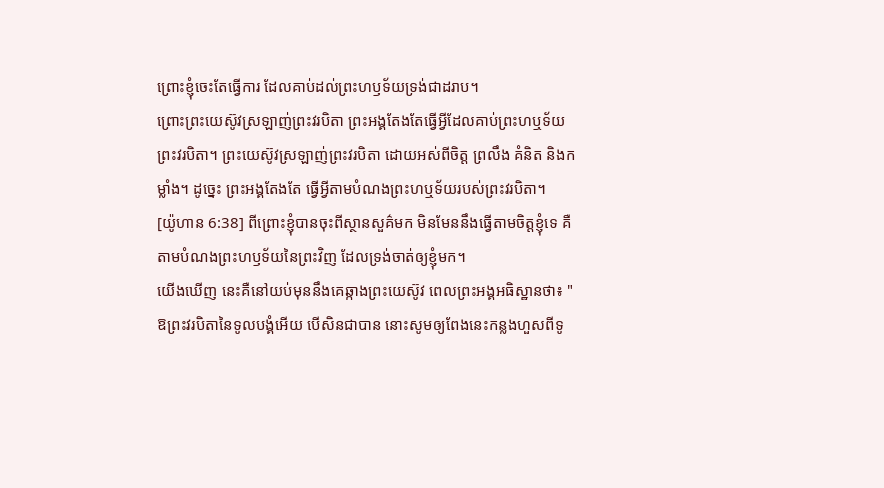ព្រោះខ្ញុំចេះតែធ្វើការ ដែលគាប់ដល់ព្រះហឫទ័យទ្រង់ជាដរាប។
ព្រោះព្រះយេស៊ូវស្រឡាញ់ព្រះវរបិតា ព្រះអង្គតែងតែធ្វើអ្វីដែលគាប់ព្រះហឬទ័យព្រះវរបិតា។ ព្រះយេស៊ូវស្រឡាញ់ព្រះវរបិតា ដោយអស់ពីចិត្ត ព្រលឹង គំនិត និងកម្លាំង។ ដូច្នេះ ព្រះអង្គតែងតែ ធ្វើអ្វីតាមបំណងព្រះហឬទ័យរបស់ព្រះវរបិតា។
[យ៉ូហាន 6:38] ពីព្រោះខ្ញុំបានចុះពីស្ថានសួគ៌មក មិនមែននឹងធ្វើតាមចិត្តខ្ញុំទេ គឺតាមបំណងព្រះហឫទ័យនៃព្រះវិញ ដែលទ្រង់ចាត់ឲ្យខ្ញុំមក។
យើងឃើញ នេះគឺនៅយប់មុននឹងគេឆ្កាងព្រះយេស៊ូវ ពេលព្រះអង្គអធិស្ឋានថា៖ " ឱព្រះវរបិតានៃទូលបង្គំអើយ បើសិនជាបាន នោះសូមឲ្យពែងនេះកន្លងហួសពីទូ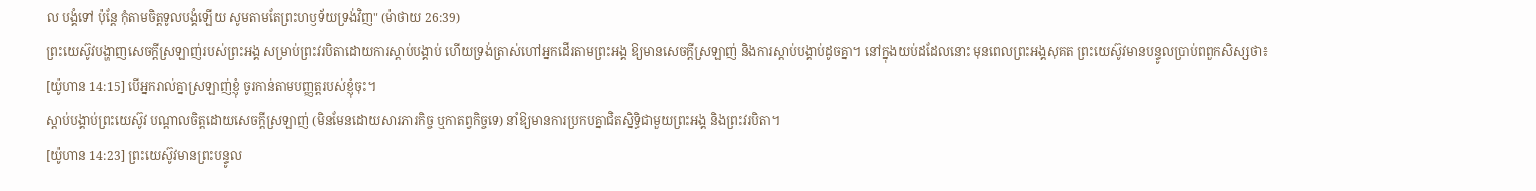ល បង្គំទៅ ប៉ុន្តែ កុំតាមចិត្តទូលបង្គំឡើយ សូមតាមតែព្រះហឫទ័យទ្រង់វិញ" (ម៉ាថាយ 26:39)
ព្រះយេស៊ូវបង្ហាញសេចក្ដីស្រឡាញ់របស់ព្រះអង្គ សម្រាប់ព្រះវរបិតាដោយការស្ដាប់បង្គាប់ ហើយទ្រង់ត្រាស់ហៅអ្នកដើរតាមព្រះអង្គ ឱ្យមានសេចក្ដីស្រឡាញ់ និងការស្ដាប់បង្គាប់ដូចគ្នា។ នៅក្នុងយប់ដដែលនោះ មុនពេលព្រះអង្គសុគត ព្រះយេស៊ូវមានបន្ទូលប្រាប់ពពួកសិស្សថា៖
[យ៉ូហាន 14:15] បើអ្នករាល់គ្នាស្រឡាញ់ខ្ញុំ ចូរកាន់តាមបញ្ញត្តរបស់ខ្ញុំចុះ។
ស្ដាប់បង្គាប់ព្រះយេស៊ូវ បណ្ដាលចិត្តដោយសេចក្ដីស្រឡាញ់ (មិនមែនដោយសារភារកិច្ច ឬកាតព្វកិច្ចទេ) នាំឱ្យមានការប្រកបគ្នាជិតស្និទ្ធិជាមួយព្រះអង្គ និងព្រះវរបិតា។
[យ៉ូហាន 14:23] ព្រះយេស៊ូវមានព្រះបន្ទូល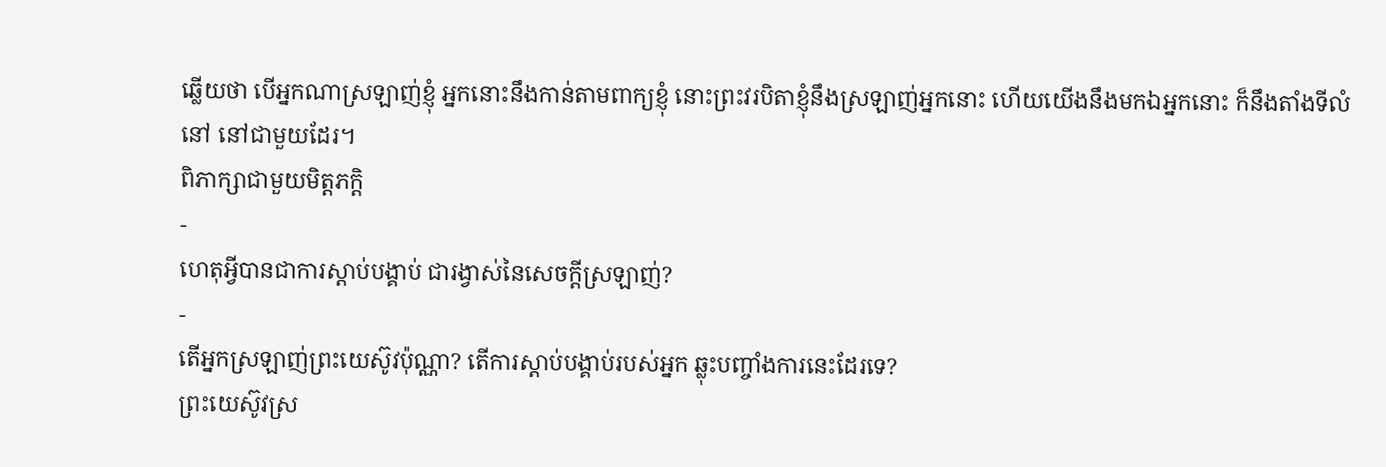ឆ្លើយថា បើអ្នកណាស្រឡាញ់ខ្ញុំ អ្នកនោះនឹងកាន់តាមពាក្យខ្ញុំ នោះព្រះវរបិតាខ្ញុំនឹងស្រឡាញ់អ្នកនោះ ហើយយើងនឹងមកឯអ្នកនោះ ក៏នឹងតាំងទីលំនៅ នៅជាមួយដែរ។
ពិភាក្សាជាមួយមិត្តភក្តិ
-
ហេតុអ្វីបានជាការស្ដាប់បង្គាប់ ជារង្វាស់នៃសេចក្ដីស្រឡាញ់?
-
តើអ្នកស្រឡាញ់ព្រះយេស៊ូវប៉ុណ្ណា? តើការស្ដាប់បង្គាប់របស់អ្នក ឆ្លុះបញ្ចាំងការនេះដែរទេ?
ព្រះយេស៊ូវស្រ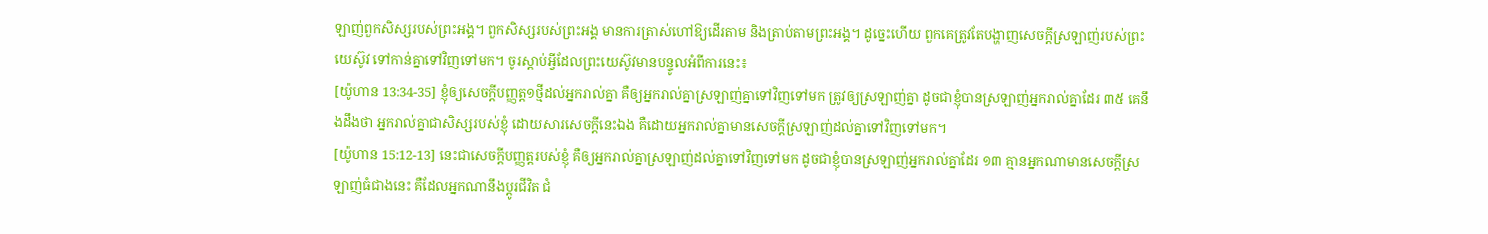ឡាញ់ពួកសិស្សរបស់ព្រះអង្គ។ ពួកសិស្សរបស់ព្រះអង្គ មានការត្រាស់ហៅឱ្យដើរតាម និងត្រាប់តាមព្រះអង្គ។ ដូច្នេះហើយ ពួកគេត្រូវតែបង្ហាញសេចក្ដីស្រឡាញ់របស់ព្រះយេស៊ូវ ទៅកាន់គ្នាទៅវិញទៅមក។ ចូរស្ដាប់អ្វីដែលព្រះយេស៊ូវមានបន្ទូលអំពីការនេះ៖
[យ៉ូហាន 13:34-35] ខ្ញុំឲ្យសេចក្តីបញ្ញត្ត១ថ្មីដល់អ្នករាល់គ្នា គឺឲ្យអ្នករាល់គ្នាស្រឡាញ់គ្នាទៅវិញទៅមក ត្រូវឲ្យស្រឡាញ់គ្នា ដូចជាខ្ញុំបានស្រឡាញ់អ្នករាល់គ្នាដែរ ៣៥ គេនឹងដឹងថា អ្នករាល់គ្នាជាសិស្សរបស់ខ្ញុំ ដោយសារសេចក្តីនេះឯង គឺដោយអ្នករាល់គ្នាមានសេចក្តីស្រឡាញ់ដល់គ្នាទៅវិញទៅមក។
[យ៉ូហាន 15:12-13] នេះជាសេចក្តីបញ្ញត្តរបស់ខ្ញុំ គឺឲ្យអ្នករាល់គ្នាស្រឡាញ់ដល់គ្នាទៅវិញទៅមក ដូចជាខ្ញុំបានស្រឡាញ់អ្នករាល់គ្នាដែរ ១៣ គ្មានអ្នកណាមានសេចក្តីស្រឡាញ់ធំជាងនេះ គឺដែលអ្នកណានឹងប្តូរជីវិត ជំ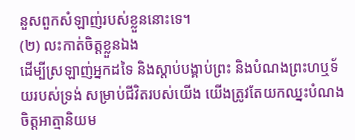នួសពួកសំឡាញ់របស់ខ្លួននោះទេ។
(២) លះកាត់ចិត្តខ្លួនឯង
ដើម្បីស្រឡាញ់អ្នកដទៃ និងស្ដាប់បង្គាប់ព្រះ និងបំណងព្រះហឬទ័យរបស់ទ្រង់ សម្រាប់ជីវិតរបស់យើង យើងត្រូវតែយកឈ្នះបំណងចិត្តអាត្មានិយម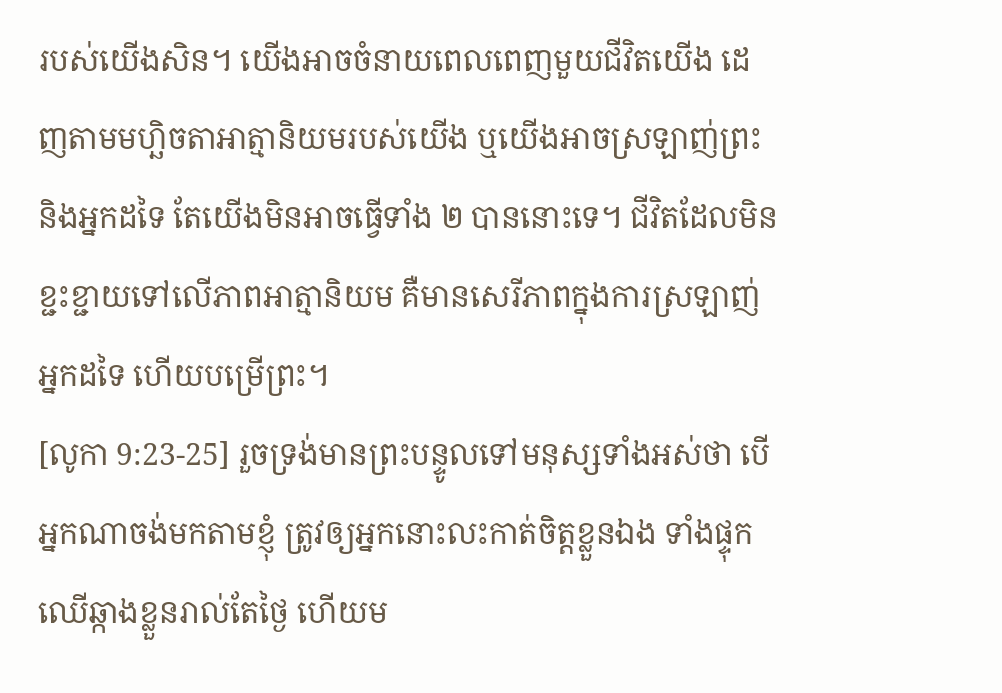របស់យើងសិន។ យើងអាចចំនាយពេលពេញមួយជីវិតយើង ដេញតាមមហ្ឆិចតាអាត្មានិយមរបស់យើង ឬយើងអាចស្រឡាញ់ព្រះ និងអ្នកដទៃ តែយើងមិនអាចធ្វើទាំង ២ បាននោះទេ។ ជីវិតដែលមិនខ្ជះខ្ជាយទៅលើភាពអាត្មានិយម គឺមានសេរីភាពក្នុងការស្រឡាញ់អ្នកដទៃ ហើយបម្រើព្រះ។
[លូកា 9:23-25] រួចទ្រង់មានព្រះបន្ទូលទៅមនុស្សទាំងអស់ថា បើអ្នកណាចង់មកតាមខ្ញុំ ត្រូវឲ្យអ្នកនោះលះកាត់ចិត្តខ្លួនឯង ទាំងផ្ទុកឈើឆ្កាងខ្លួនរាល់តែថ្ងៃ ហើយម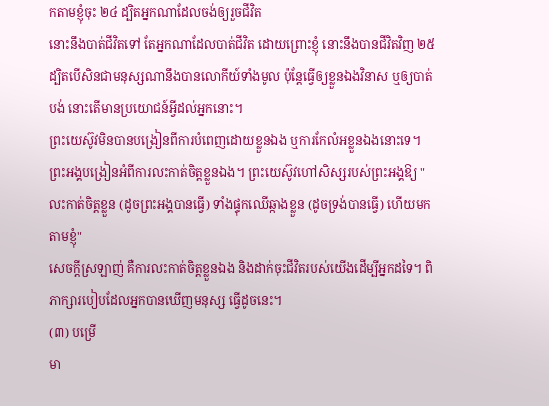កតាមខ្ញុំចុះ ២៤ ដ្បិតអ្នកណាដែលចង់ឲ្យរួចជីវិត
នោះនឹងបាត់ជីវិតទៅ តែអ្នកណាដែលបាត់ជីវិត ដោយព្រោះខ្ញុំ នោះនឹងបានជីវិតវិញ ២៥ ដ្បិតបើសិនជាមនុស្សណានឹងបានលោកីយ៍ទាំងមូល ប៉ុន្តែធ្វើឲ្យខ្លួនឯងវិនាស ឬឲ្យបាត់បង់ នោះតើមានប្រយោជន៍អ្វីដល់អ្នកនោះ។
ព្រះយេស៊ូវមិនបានបង្រៀនពីការបំពេញដោយខ្លួនឯង ឬការកែលំអខ្លួនឯងនោះទេ។ ព្រះអង្គបង្រៀនអំពីការលះកាត់ចិត្តខ្លួនឯង។ ព្រះយេស៊ូវហៅសិស្សរបស់ព្រះអង្គឱ្យ "លះកាត់ចិត្តខ្លួន (ដូចព្រះអង្គបានធ្វើ) ទាំងផ្ទុកឈើឆ្កាងខ្លួន (ដូចទ្រង់បានធ្វើ) ហើយមកតាមខ្ញុំ"
សេចក្ដីស្រឡាញ់ គឺការលះកាត់ចិត្តខ្លួនឯង និងដាក់ចុះជីវិតរបស់យើងដើម្បីអ្នកដទៃ។ ពិភាក្សារបៀបដែលអ្នកបានឃើញមនុស្ស ធ្វើដូចនេះ។
(៣) បម្រើ
មា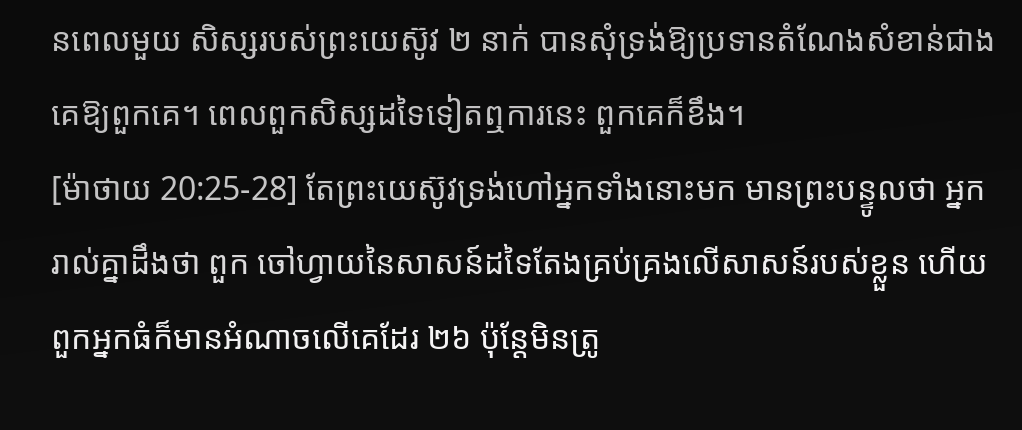នពេលមួយ សិស្សរបស់ព្រះយេស៊ូវ ២ នាក់ បានសុំទ្រង់ឱ្យប្រទានតំណែងសំខាន់ជាងគេឱ្យពួកគេ។ ពេលពួកសិស្សដទៃទៀតឮការនេះ ពួកគេក៏ខឹង។
[ម៉ាថាយ 20:25-28] តែព្រះយេស៊ូវទ្រង់ហៅអ្នកទាំងនោះមក មានព្រះបន្ទូលថា អ្នករាល់គ្នាដឹងថា ពួក ចៅហ្វាយនៃសាសន៍ដទៃតែងគ្រប់គ្រងលើសាសន៍របស់ខ្លួន ហើយពួកអ្នកធំក៏មានអំណាចលើគេដែរ ២៦ ប៉ុន្តែមិនត្រូ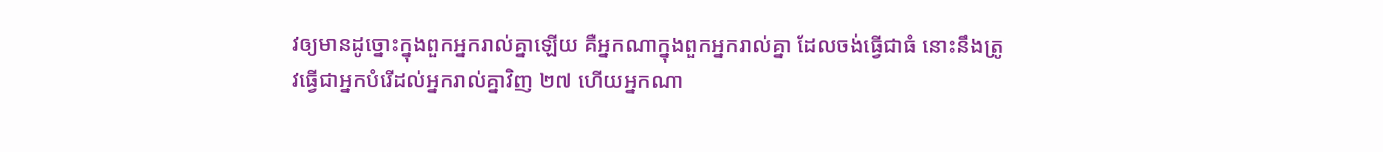វឲ្យមានដូច្នោះក្នុងពួកអ្នករាល់គ្នាឡើយ គឺអ្នកណាក្នុងពួកអ្នករាល់គ្នា ដែលចង់ធ្វើជាធំ នោះនឹងត្រូវធ្វើជាអ្នកបំរើដល់អ្នករាល់គ្នាវិញ ២៧ ហើយអ្នកណា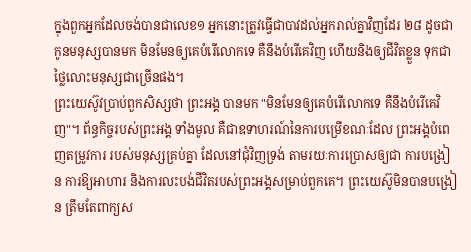ក្នុងពួកអ្នកដែលចង់បានជាលេខ១ អ្នកនោះត្រូវធ្វើជាបាវដល់អ្នករាល់គ្នាវិញដែរ ២៨ ដូចជាកូនមនុស្សបានមក មិនមែនឲ្យគេបំរើលោកទេ គឺនឹងបំរើគេវិញ ហើយនិងឲ្យជីវិតខ្លួន ទុកជាថ្លៃលោះមនុស្សជាច្រើនផង។
ព្រះយេស៊ូវប្រាប់ពួកសិស្សថា ព្រះអង្គ បានមក "មិនមែនឲ្យគេបំរើលោកទេ គឺនឹងបំរើគេវិញ"។ ព័ន្ធកិច្ចរបស់ព្រះអង្គ ទាំងមូល គឺជាឧទាហរណ៍នៃការបម្រើខណៈដែល ព្រះអង្គបំពេញតម្រូវការ របស់មនុស្សគ្រប់គ្នា ដែលនៅជុំវិញទ្រង់ តាមរយៈការប្រោសឲ្យជា ការបង្រៀន ការឱ្យអាហារ និងការលះបង់ជីវិតរបស់ព្រះអង្គសម្រាប់ពួកគេ។ ព្រះយេស៊ូមិនបានបង្រៀន ត្រឹមតែពាក្យស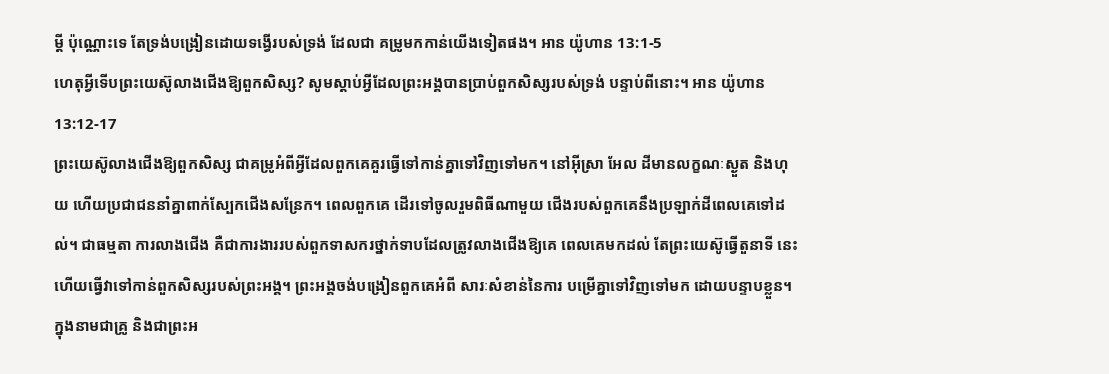ម្ដី ប៉ុណ្ណោះទេ តែទ្រង់បង្រៀនដោយទង្វើរបស់ទ្រង់ ដែលជា គម្រូមកកាន់យើងទៀតផង។ អាន យ៉ូហាន 13:1-5
ហេតុអ្វីទើបព្រះយេស៊ូលាងជើងឱ្យពួកសិស្ស? សូមស្ដាប់អ្វីដែលព្រះអង្គបានប្រាប់ពួកសិស្សរបស់ទ្រង់ បន្ទាប់ពីនោះ។ អាន យ៉ូហាន 13:12-17
ព្រះយេស៊ូលាងជើងឱ្យពួកសិស្ស ជាគម្រូអំពីអ្វីដែលពួកគេគួរធ្វើទៅកាន់គ្នាទៅវិញទៅមក។ នៅអ៊ីស្រា អែល ដីមានលក្ខណៈស្ងួត និងហុយ ហើយប្រជាជននាំគ្នាពាក់ស្បែកជើងសន្រែក។ ពេលពួកគេ ដើរទៅចូលរួមពិធីណាមួយ ជើងរបស់ពួកគេនឹងប្រឡាក់ដីពេលគេទៅដល់។ ជាធម្មតា ការលាងជើង គឺជាការងាររបស់ពួកទាសករថ្នាក់ទាបដែលត្រូវលាងជើងឱ្យគេ ពេលគេមកដល់ តែព្រះយេស៊ូធ្វើតួនាទី នេះ ហើយធ្វើវាទៅកាន់ពួកសិស្សរបស់ព្រះអង្គ។ ព្រះអង្គចង់បង្រៀនពួកគេអំពី សារៈសំខាន់នៃការ បម្រើគ្នាទៅវិញទៅមក ដោយបន្ទាបខ្លួន។
ក្នុងនាមជាគ្រូ និងជាព្រះអ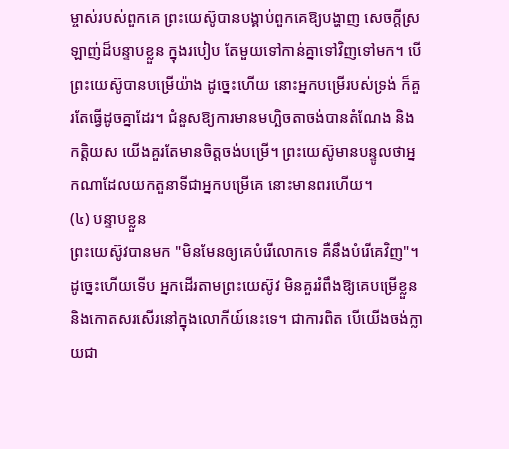ម្ចាស់របស់ពួកគេ ព្រះយេស៊ូបានបង្គាប់ពួកគេឱ្យបង្ហាញ សេចក្ដីស្រឡាញ់ដ៏បន្ទាបខ្លួន ក្នុងរបៀប តែមួយទៅកាន់គ្នាទៅវិញទៅមក។ បើព្រះយេស៊ូបានបម្រើយ៉ាង ដូច្នេះហើយ នោះអ្នកបម្រើរបស់ទ្រង់ ក៏គួរតែធ្វើដូចគ្នាដែរ។ ជំនួសឱ្យការមានមហ្ឆិចតាចង់បានតំណែង និងកត្តិយស យើងគួរតែមានចិត្តចង់បម្រើ។ ព្រះយេស៊ូមានបន្ទូលថាអ្នកណាដែលយកតួនាទីជាអ្នកបម្រើគេ នោះមានពរហើយ។
(៤) បន្ទាបខ្លួន
ព្រះយេស៊ូវបានមក "មិនមែនឲ្យគេបំរើលោកទេ គឺនឹងបំរើគេវិញ"។ ដូច្នេះហើយទើប អ្នកដើរតាមព្រះយេស៊ូវ មិនគួររំពឹងឱ្យគេបម្រើខ្លួន និងកោតសរសើរនៅក្នុងលោកីយ៍នេះទេ។ ជាការពិត បើយើងចង់ក្លាយជា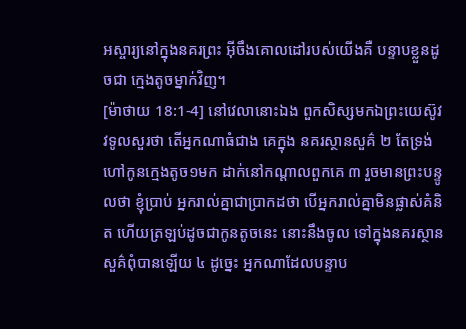អស្ចារ្យនៅក្នុងនគរព្រះ អ៊ីចឹងគោលដៅរបស់យើងគឺ បន្ទាបខ្លួនដូចជា ក្មេងតូចម្នាក់វិញ។
[ម៉ាថាយ 18:1-4] នៅវេលានោះឯង ពួកសិស្សមកឯព្រះយេស៊ូវវទូលសួរថា តើអ្នកណាធំជាង គេក្នុង នគរស្ថានសួគ៌ ២ តែទ្រង់ហៅកូនក្មេងតូច១មក ដាក់នៅកណ្តាលពួកគេ ៣ រួចមានព្រះបន្ទូលថា ខ្ញុំប្រាប់ អ្នករាល់គ្នាជាប្រាកដថា បើអ្នករាល់គ្នាមិនផ្លាស់គំនិត ហើយត្រឡប់ដូចជាកូនតូចនេះ នោះនឹងចូល ទៅក្នុងនគរស្ថានសួគ៌ពុំបានឡើយ ៤ ដូច្នេះ អ្នកណាដែលបន្ទាប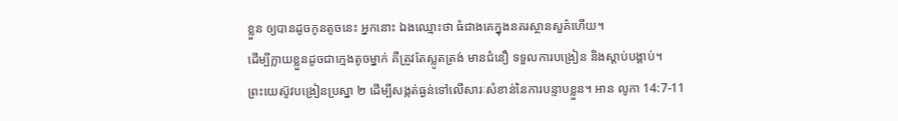ខ្លួន ឲ្យបានដូចកូនតូចនេះ អ្នកនោះ ឯងឈ្មោះថា ធំជាងគេក្នុងនគរស្ថានសួគ៌ហើយ។
ដើម្បីក្លាយខ្លួនដូចជាក្មេងតូចម្នាក់ គឺត្រូវតែស្លូតត្រង់ មានជំនឿ ទទួលការបង្រៀន និងស្ដាប់បង្គាប់។
ព្រះយេស៊ូវបង្រៀនប្រស្នា ២ ដើម្បីសង្កត់ធ្ងន់ទៅលើសារៈសំខាន់នៃការបន្ទាបខ្លួន។ អាន លូកា 14:7-11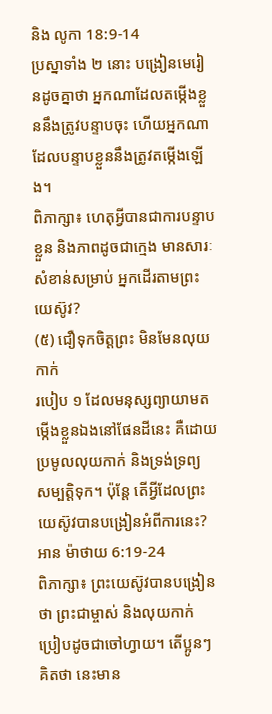និង លូកា 18:9-14
ប្រស្នាទាំង ២ នោះ បង្រៀនមេរៀនដូចគ្នាថា អ្នកណាដែលតម្កើងខ្លួននឹងត្រូវបន្ទាបចុះ ហើយអ្នកណា ដែលបន្ទាបខ្លួននឹងត្រូវតម្កើងឡើង។
ពិភាក្សា៖ ហេតុអ្វីបានជាការបន្ទាបខ្លួន និងភាពដូចជាក្មេង មានសារៈសំខាន់សម្រាប់ អ្នកដើរតាមព្រះ យេស៊ូវ?
(៥) ជឿទុកចិត្តព្រះ មិនមែនលុយកាក់
របៀប ១ ដែលមនុស្សព្យាយាមតម្កើងខ្លួនឯងនៅផែនដីនេះ គឺដោយប្រមូលលុយកាក់ និងទ្រង់ទ្រព្យ សម្បត្តិទុក។ ប៉ុន្តែ តើអ្វីដែលព្រះយេស៊ូវបានបង្រៀនអំពីការនេះ? អាន ម៉ាថាយ 6:19-24
ពិភាក្សា៖ ព្រះយេស៊ូវបានបង្រៀនថា ព្រះជាម្ចាស់ និងលុយកាក់ ប្រៀបដូចជាចៅហ្វាយ។ តើប្អូនៗគិតថា នេះមាន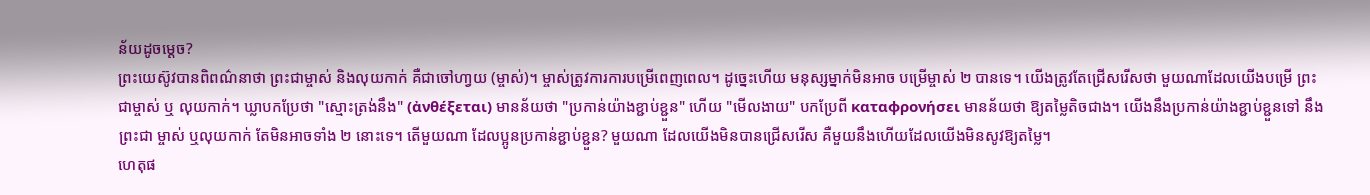ន័យដូចម្ដេច?
ព្រះយេស៊ូវបានពិពណ៌នាថា ព្រះជាម្ចាស់ និងលុយកាក់ គឺជាចៅហា្វយ (ម្ចាស់)។ ម្ចាស់ត្រូវការការបម្រើពេញពេល។ ដូច្នេះហើយ មនុស្សម្នាក់មិនអាច បម្រើម្ចាស់ ២ បានទេ។ យើងត្រូវតែជ្រើសរើសថា មួយណាដែលយើងបម្រើ ព្រះជាម្ចាស់ ឬ លុយកាក់។ ឃ្លាបកប្រែថា "ស្មោះត្រង់នឹង" (ἀνθέξεται) មានន័យថា "ប្រកាន់យ៉ាងខ្ជាប់ខ្ជួន" ហើយ "មើលងាយ" បកប្រែពី καταφρονήσει មានន័យថា ឱ្យតម្លៃតិចជាង។ យើងនឹងប្រកាន់យ៉ាងខ្ជាប់ខ្ជួនទៅ នឹងព្រះជា ម្ចាស់ ឬលុយកាក់ តែមិនអាចទាំង ២ នោះទេ។ តើមួយណា ដែលប្អូនប្រកាន់ខ្ជាប់ខ្ជួន? មួយណា ដែលយើងមិនបានជ្រើសរើស គឺមួយនឹងហើយដែលយើងមិនសូវឱ្យតម្លៃ។
ហេតុផ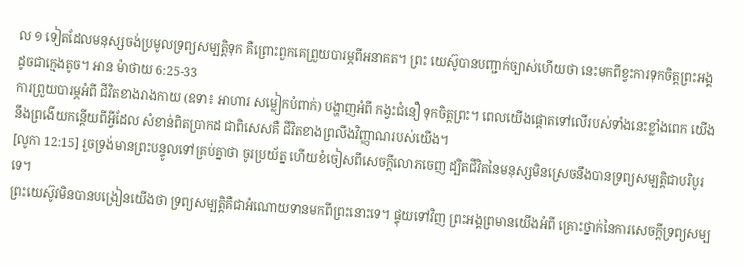ល ១ ទៀតដែលមនុស្សចង់ប្រមូលទ្រព្យសម្បត្តិទុក គឺព្រោះពួកគេព្រួយបារម្ភពីអនាគត។ ព្រះ យេស៊ូបានបញ្ជាក់ច្បាស់ហើយថា នេះមកពីខ្វះការទុកចិត្តព្រះអង្គដូចជាក្មេងតូច។ អាន ម៉ាថាយ 6:25-33
ការព្រួយបារម្ភអំពី ជីវិតខាងរាងកាយ (ឧទា៖ អាហារ សម្លៀកបំពាក់) បង្ហាញអំពី កង្វះជំនឿ ទុកចិត្តព្រះ។ ពេលយើងផ្ដោតទៅលើរបស់ទាំងនេះខ្លាំងពេក យើងនឹងព្រងើយកន្ដើយពីអ្វីដែល សំខាន់ពិតប្រាកដ ជាពិសេសគឺ ជីវិតខាងព្រលឹងវិញ្ញាណរបស់យើង។
[លូកា 12:15] រួចទ្រង់មានព្រះបន្ទូលទៅគ្រប់គ្នាថា ចូរប្រយ័ត្ន ហើយខំចៀសពីសេចក្តីលោភចេញ ដ្បិតជីវិតនៃមនុស្សមិនស្រេចនឹងបានទ្រព្យសម្បត្តិជាបរិបូរទេ។
ព្រះយេស៊ូវមិនបានបង្រៀនយើងថា ទ្រព្យសម្បត្តិគឺជាអំណោយទានមកពីព្រះនោះទេ។ ផ្ទុយទៅវិញ ព្រះអង្គព្រមានយើងអំពី គ្រោះថ្នាក់នៃការសេចក្ដីទ្រព្យសម្ប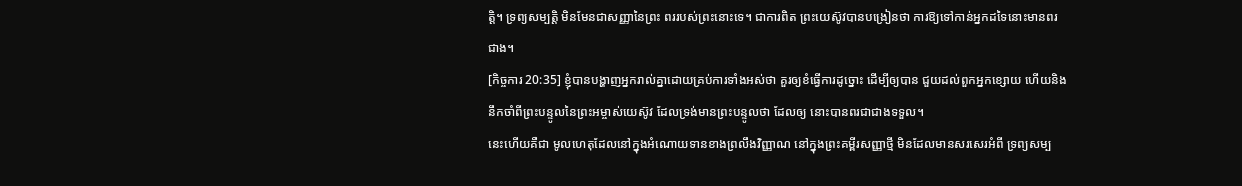ត្តិ។ ទ្រព្យសម្បត្តិ មិនមែនជាសញ្ញានៃព្រះ ពររបស់ព្រះនោះទេ។ ជាការពិត ព្រះយេស៊ូវបានបង្រៀនថា ការឱ្យទៅកាន់អ្នកដទៃនោះមានពរជាង។
[កិច្ចការ 20:35] ខ្ញុំបានបង្ហាញអ្នករាល់គ្នាដោយគ្រប់ការទាំងអស់ថា គួរឲ្យខំធ្វើការដូច្នោះ ដើម្បីឲ្យបាន ជួយដល់ពួកអ្នកខ្សោយ ហើយនិងនឹកចាំពីព្រះបន្ទូលនៃព្រះអម្ចាស់យេស៊ូវ ដែលទ្រង់មានព្រះបន្ទូលថា ដែលឲ្យ នោះបានពរជាជាងទទួល។
នេះហើយគឺជា មូលហេតុដែលនៅក្នុងអំណោយទានខាងព្រលឹងវិញ្ញាណ នៅក្នុងព្រះគម្ពីរសញ្ញាថ្មី មិនដែលមានសរសេរអំពី ទ្រព្យសម្ប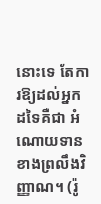នោះទេ តែការឱ្យដល់អ្នកដទៃគឺជា អំណោយទានខាងព្រលឹងវិញ្ញាណ។ (រ៉ូ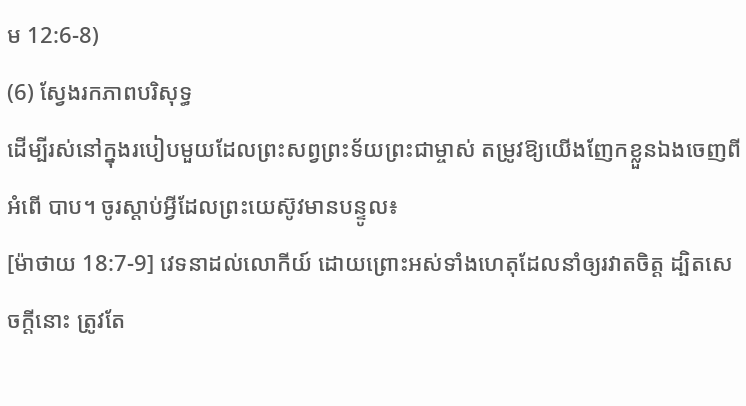ម 12:6-8)
(6) ស្វែងរកភាពបរិសុទ្ធ
ដើម្បីរស់នៅក្នុងរបៀបមួយដែលព្រះសព្វព្រះទ័យព្រះជាម្ចាស់ តម្រូវឱ្យយើងញែកខ្លួនឯងចេញពីអំពើ បាប។ ចូរស្ដាប់អ្វីដែលព្រះយេស៊ូវមានបន្ទូល៖
[ម៉ាថាយ 18:7-9] វេទនាដល់លោកីយ៍ ដោយព្រោះអស់ទាំងហេតុដែលនាំឲ្យរវាតចិត្ត ដ្បិតសេចក្តីនោះ ត្រូវតែ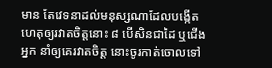មាន តែវេទនាដល់មនុស្សណាដែលបង្កើតហេតុឲ្យរវាតចិត្តនោះ ៨ បើសិនជាដៃ ឬជើងអ្នក នាំឲ្យគេរវាតចិត្ត នោះចូរកាត់ចោលទៅ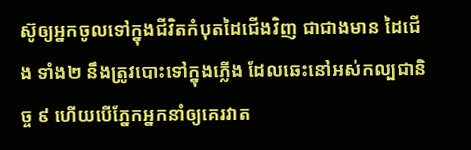ស៊ូឲ្យអ្នកចូលទៅក្នុងជីវិតកំបុតដៃជើងវិញ ជាជាងមាន ដៃជើង ទាំង២ នឹងត្រូវបោះទៅក្នុងភ្លើង ដែលឆេះនៅអស់កល្បជានិច្ច ៩ ហើយបើភ្នែកអ្នកនាំឲ្យគេរវាត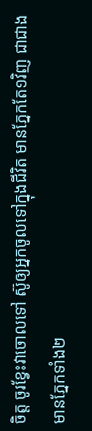ចិត្ត ចូរខ្វែះវាចោលទៅ ស៊ូឲ្យអ្នកចូលទៅក្នុងជីវិត មានភ្នែកតែ១វិញ ជាជាងមានភ្នែកទាំង២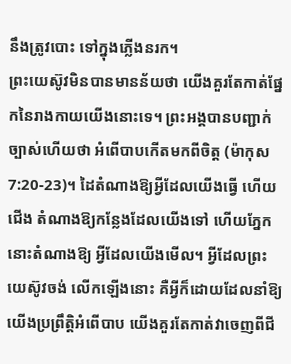នឹងត្រូវបោះ ទៅក្នុងភ្លើងនរក។
ព្រះយេស៊ូវមិនបានមានន័យថា យើងគួរតែកាត់ផ្នែកនៃរាងកាយយើងនោះទេ។ ព្រះអង្គបានបញ្ជាក់ ច្បាស់ហើយថា អំពើបាបកើតមកពីចិត្ត (ម៉ាកុស 7:20-23)។ ដៃតំណាងឱ្យអ្វីដែលយើងធ្វើ ហើយជើង តំណាងឱ្យកន្លែងដែលយើងទៅ ហើយភ្នែកនោះតំណាងឱ្យ អ្វីដែលយើងមើល។ អ្វីដែលព្រះយេស៊ូវចង់ លើកឡើងនោះ គឺអ្វីក៏ដោយដែលនាំឱ្យយើងប្រព្រឹត្តិអំពើបាប យើងគួរតែកាត់វាចេញពីជី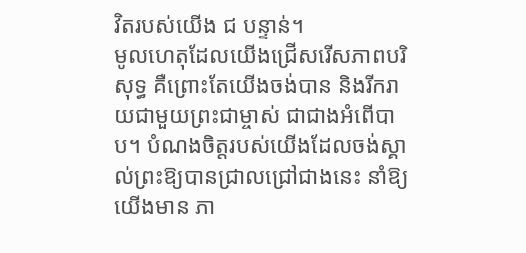វិតរបស់យើង ជ បន្ទាន់។
មូលហេតុដែលយើងជ្រើសរើសភាពបរិសុទ្ធ គឺព្រោះតែយើងចង់បាន និងរីករាយជាមួយព្រះជាម្ចាស់ ជាជាងអំពើបាប។ បំណងចិត្តរបស់យើងដែលចង់ស្គាល់ព្រះឱ្យបានជ្រាលជ្រៅជាងនេះ នាំឱ្យយើងមាន ភា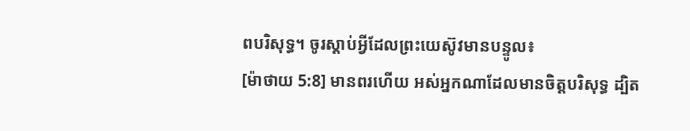ពបរិសុទ្ធ។ ចូរស្ដាប់អ្វីដែលព្រះយេស៊ូវមានបន្ទូល៖
[ម៉ាថាយ 5:8] មានពរហើយ អស់អ្នកណាដែលមានចិត្តបរិសុទ្ធ ដ្បិត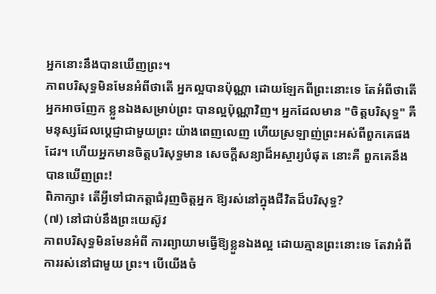អ្នកនោះនឹងបានឃើញព្រះ។
ភាពបរិសុទ្ធមិនមែនអំពីថាតើ អ្នកល្អបានប៉ុណ្ណា ដោយឡែកពីព្រះនោះទេ តែអំពីថាតើ អ្នកអាចញែក ខ្លួនឯងសម្រាប់ព្រះ បានល្អប៉ុណ្ណាវិញ។ អ្នកដែលមាន "ចិត្តបរិសុទ្ធ" គឺមនុស្សដែលប្ដេជ្ញាជាមួយព្រះ យ៉ាងពេញលេញ ហើយស្រឡាញ់ព្រះអស់ពីពួកគេផងដែរ។ ហើយអ្នកមានចិត្តបរិសុទ្ធមាន សេចក្ដីសន្យាដ៏អស្ចារ្យបំផុត នោះគឺ ពួកគេនឹងបានឃើញព្រះ!
ពិភាក្សា៖ តើអ្វីទៅជាកត្តាជំរុញចិត្តអ្នក ឱ្យរស់នៅក្នុងជីវិតដ៏បរិសុទ្ធ?
(៧) នៅជាប់នឹងព្រះយេស៊ូវ
ភាពបរិសុទ្ធមិនមែនអំពី ការព្យាយាមធ្វើឱ្យខ្លួនឯងល្អ ដោយគ្មានព្រះនោះទេ តែវាអំពី ការរស់នៅជាមួយ ព្រះ។ បើយើងចំ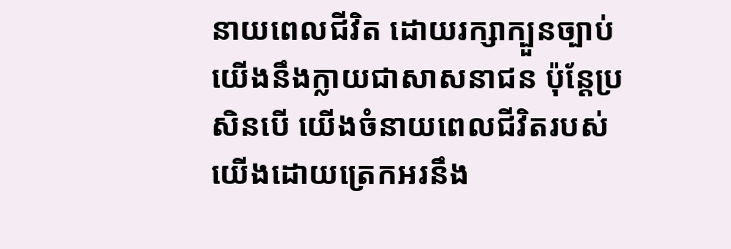នាយពេលជីវិត ដោយរក្សាក្បួនច្បាប់ យើងនឹងក្លាយជាសាសនាជន ប៉ុន្តែប្រសិនបើ យើងចំនាយពេលជីវិតរបស់យើងដោយត្រេកអរនឹង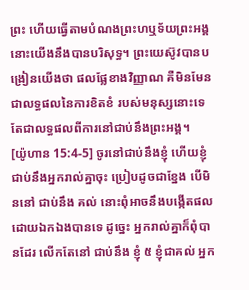ព្រះ ហើយធ្វើតាមបំណងព្រះហឬទ័យព្រះអង្គ នោះយើងនឹងបានបរិសុទ្ធ។ ព្រះយេស៊ូវបានបង្រៀនយើងថា ផលផ្លែខាងវិញ្ញាណ គឺមិនមែនជាលទ្ធផលនៃការខិតខំ របស់មនុស្សនោះទេ តែជាលទ្ធផលពីការនៅជាប់នឹងព្រះអង្គ។
[យ៉ូហាន 15:4-5] ចូរនៅជាប់នឹងខ្ញុំ ហើយខ្ញុំជាប់នឹងអ្នករាល់គ្នាចុះ ប្រៀបដូចជាខ្នែង បើមិននៅ ជាប់នឹង គល់ នោះពុំអាចនឹងបង្កើតផលដោយឯកឯងបានទេ ដូច្នេះ អ្នករាល់គ្នាក៏ពុំបានដែរ លើកតែនៅ ជាប់នឹង ខ្ញុំ ៥ ខ្ញុំជាគល់ អ្នក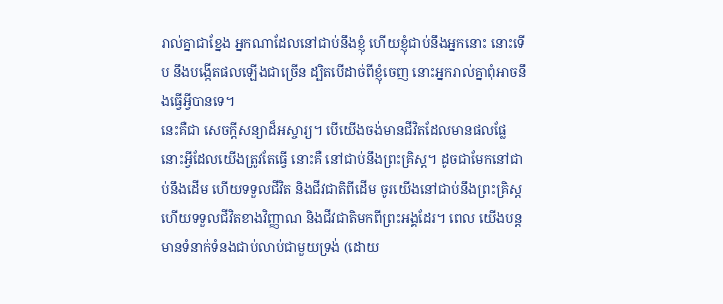រាល់គ្នាជាខ្នែង អ្នកណាដែលនៅជាប់នឹងខ្ញុំ ហើយខ្ញុំជាប់នឹងអ្នកនោះ នោះទើប នឹងបង្កើតផលឡើងជាច្រើន ដ្បិតបើដាច់ពីខ្ញុំចេញ នោះអ្នករាល់គ្នាពុំអាចនឹងធ្វើអ្វីបានទេ។
នេះគឺជា សេចក្ដីសន្យាដ៏អស្ចារ្យ។ បើយើងចង់មានជីវិតដែលមានផលផ្លែ នោះអ្វីដែលយើងត្រូវតែធ្វើ នោះគឺ នៅជាប់នឹងព្រះគ្រិស្ត។ ដូចជាមែកនៅជាប់នឹងដើម ហើយទទួលជីវិត និងជីវជាតិពីដើម ចូរយើងនៅជាប់នឹងព្រះគ្រិស្ត ហើយទទួលជីវិតខាងវិញ្ញាណ និងជីវជាតិមកពីព្រះអង្គដែរ។ ពេល យើងបន្តមានទំនាក់ទំនងជាប់លាប់ជាមួយទ្រង់ (ដោយ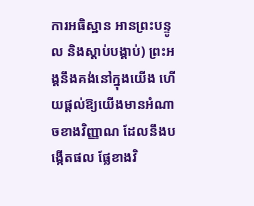ការអធិស្ឋាន អានព្រះបន្ទូល និងស្ដាប់បង្គាប់) ព្រះអង្គនឹងគង់នៅក្នុងយើង ហើយផ្ដល់ឱ្យយើងមានអំណាចខាងវិញ្ញាណ ដែលនឹងបង្កើតផល ផ្លែខាងវិ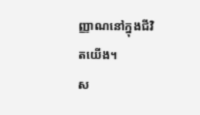ញ្ញាណនៅក្នុងជីវិតយើង។
ស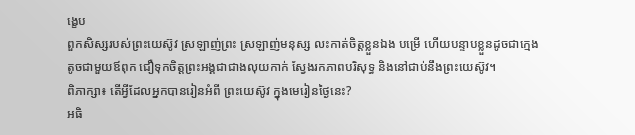ង្ខេប
ពួកសិស្សរបស់ព្រះយេស៊ូវ ស្រឡាញ់ព្រះ ស្រឡាញ់មនុស្ស លះកាត់ចិត្តខ្លួនឯង បម្រើ ហើយបន្ទាបខ្លួនដូចជាក្មេងតូចជាមួយឪពុក ជឿទុកចិត្តព្រះអង្គជាជាងលុយកាក់ ស្វែងរកភាពបរិសុទ្ធ និងនៅជាប់នឹងព្រះយេស៊ូវ។
ពិភាក្សា៖ តើអ្វីដែលអ្នកបានរៀនអំពី ព្រះយេស៊ូវ ក្នុងមេរៀនថ្ងៃនេះ?
អធិ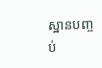ស្ឋានបញ្ចប់